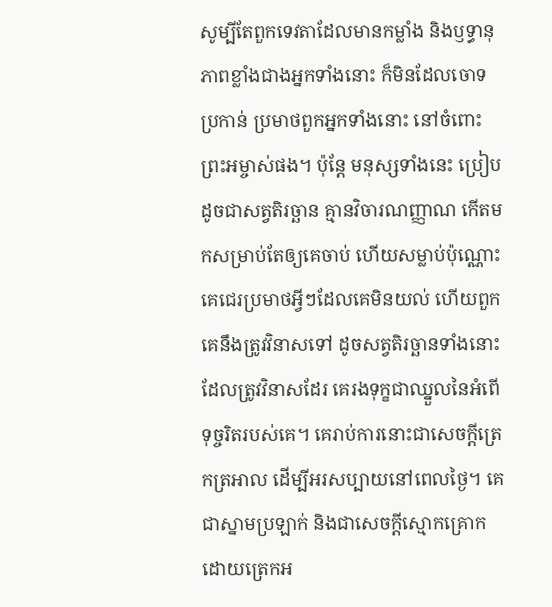សូម្បីតែពួកទេវតាដែលមានកម្លាំង និងឫទ្ធានុភាពខ្លាំងជាងអ្នកទាំងនោះ ក៏មិនដែលចោទប្រកាន់ ប្រមាថពួកអ្នកទាំងនោះ នៅចំពោះព្រះអម្ចាស់ផង។ ប៉ុន្តែ មនុស្សទាំងនេះ ប្រៀបដូចជាសត្វតិរច្ឆាន គ្មានវិចារណញ្ញាណ កើតមកសម្រាប់តែឲ្យគេចាប់ ហើយសម្លាប់ប៉ុណ្ណោះ គេជេរប្រមាថអ្វីៗដែលគេមិនយល់ ហើយពួកគេនឹងត្រូវវិនាសទៅ ដូចសត្វតិរច្ឆានទាំងនោះដែលត្រូវវិនាសដែរ គេរងទុក្ខជាឈ្នួលនៃអំពើទុច្ចរិតរបស់គេ។ គេរាប់ការនោះជាសេចក្ដីត្រេកត្រអាល ដើម្បីអរសប្បាយនៅពេលថ្ងៃ។ គេជាស្នាមប្រឡាក់ និងជាសេចក្ដីស្មោកគ្រោក ដោយត្រេកអ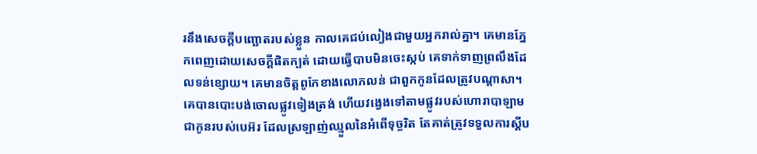រនឹងសេចក្ដីបញ្ឆោតរបស់ខ្លួន កាលគេជប់លៀងជាមួយអ្នករាល់គ្នា។ គេមានភ្នែកពេញដោយសេចក្តីផិតក្បត់ ដោយធ្វើបាបមិនចេះស្កប់ គេទាក់ទាញព្រលឹងដែលទន់ខ្សោយ។ គេមានចិត្តពូកែខាងលោភលន់ ជាពួកកូនដែលត្រូវបណ្ដាសា។ គេបានបោះបង់ចោលផ្លូវទៀងត្រង់ ហើយវង្វេងទៅតាមផ្លូវរបស់ហោរាបាឡាម ជាកូនរបស់បេអ៊រ ដែលស្រឡាញ់ឈ្មួលនៃអំពើទុច្ចរិត តែគាត់ត្រូវទទួលការស្ដីប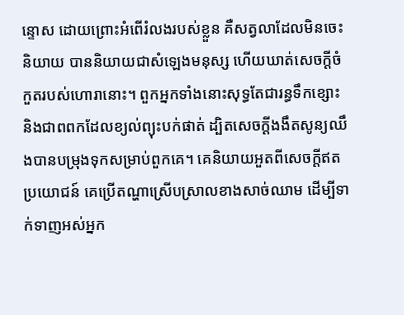ន្ទោស ដោយព្រោះអំពើរំលងរបស់ខ្លួន គឺសត្វលាដែលមិនចេះនិយាយ បាននិយាយជាសំឡេងមនុស្ស ហើយឃាត់សេចក្ដីចំកួតរបស់ហោរានោះ។ ពួកអ្នកទាំងនោះសុទ្ធតែជារន្ធទឹកខ្សោះ និងជាពពកដែលខ្យល់ព្យុះបក់ផាត់ ដ្បិតសេចក្ដីងងឹតសូន្យឈឹងបានបម្រុងទុកសម្រាប់ពួកគេ។ គេនិយាយអួតពីសេចក្ដីឥតប្រយោជន៍ គេប្រើតណ្ហាស្រើបស្រាលខាងសាច់ឈាម ដើម្បីទាក់ទាញអស់អ្នក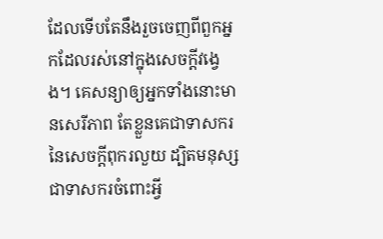ដែលទើបតែនឹងរួចចេញពីពួកអ្នកដែលរស់នៅក្នុងសេចក្ដីវង្វេង។ គេសន្យាឲ្យអ្នកទាំងនោះមានសេរីភាព តែខ្លួនគេជាទាសករនៃសេចក្ដីពុករលួយ ដ្បិតមនុស្សជាទាសករចំពោះអ្វី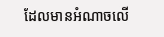ដែលមានអំណាចលើ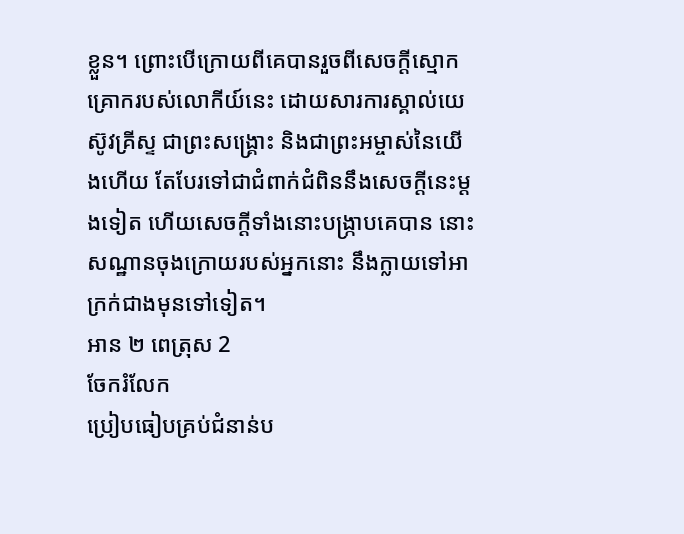ខ្លួន។ ព្រោះបើក្រោយពីគេបានរួចពីសេចក្ដីស្មោកគ្រោករបស់លោកីយ៍នេះ ដោយសារការស្គាល់យេស៊ូវគ្រីស្ទ ជាព្រះសង្គ្រោះ និងជាព្រះអម្ចាស់នៃយើងហើយ តែបែរទៅជាជំពាក់ជំពិននឹងសេចក្ដីនេះម្ដងទៀត ហើយសេចក្ដីទាំងនោះបង្រ្កាបគេបាន នោះសណ្ឋានចុងក្រោយរបស់អ្នកនោះ នឹងក្លាយទៅអាក្រក់ជាងមុនទៅទៀត។
អាន ២ ពេត្រុស 2
ចែករំលែក
ប្រៀបធៀបគ្រប់ជំនាន់ប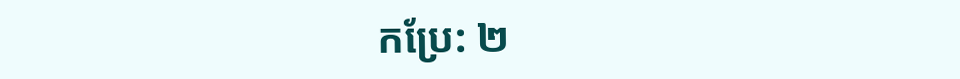កប្រែ: ២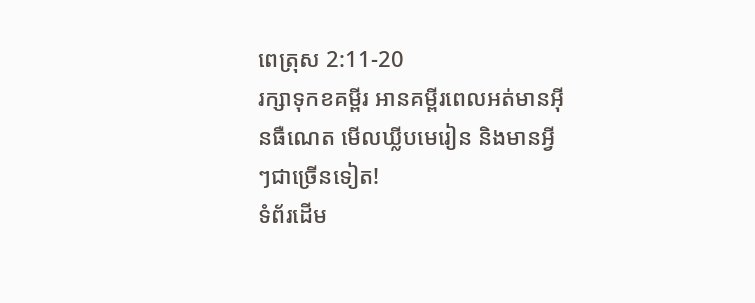ពេត្រុស 2:11-20
រក្សាទុកខគម្ពីរ អានគម្ពីរពេលអត់មានអ៊ីនធឺណេត មើលឃ្លីបមេរៀន និងមានអ្វីៗជាច្រើនទៀត!
ទំព័រដើម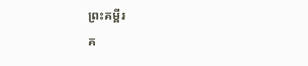ព្រះគម្ពីរ
គ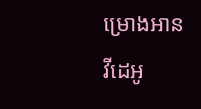ម្រោងអាន
វីដេអូ